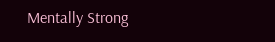Mentally Strong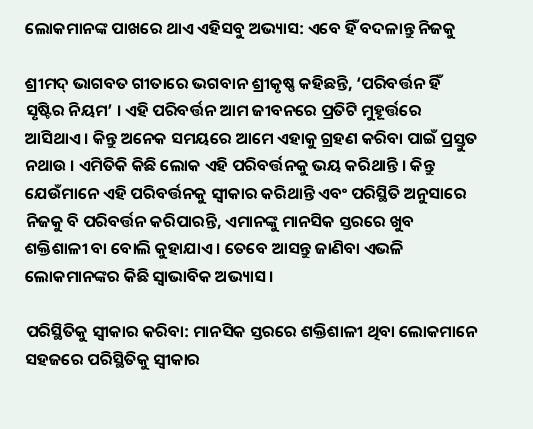ଲୋକମାନଙ୍କ ପାଖରେ ଥାଏ ଏହିସବୁ ଅଭ୍ୟାସ: ଏବେ ହିଁ ବଦଳାନ୍ତୁ ନିଜକୁ

ଶ୍ରୀମଦ୍ ଭାଗବତ ଗୀତାରେ ଭଗବାନ ଶ୍ରୀକୃଷ୍ଣ କହିଛନ୍ତି, ‘ପରିବର୍ତ୍ତନ ହିଁ ସୃଷ୍ଟିର ନିୟମ’ । ଏହି ପରିବର୍ତ୍ତନ ଆମ ଜୀବନରେ ପ୍ରତିଟି ମୁହୂର୍ତ୍ତରେ ଆସିଥାଏ । କିନ୍ତୁ ଅନେକ ସମୟରେ ଆମେ ଏହାକୁ ଗ୍ରହଣ କରିବା ପାଇଁ ପ୍ରସ୍ତୁତ ନଥାଉ । ଏମିତିକି କିଛି ଲୋକ ଏହି ପରିବର୍ତ୍ତନକୁ ଭୟ କରିଥାନ୍ତି । କିନ୍ତୁ ଯେଉଁମାନେ ଏହି ପରିବର୍ତ୍ତନକୁ ସ୍ୱୀକାର କରିଥାନ୍ତି ଏବଂ ପରିସ୍ଥିତି ଅନୁସାରେ ନିଜକୁ ବି ପରିବର୍ତ୍ତନ କରିପାରନ୍ତି, ଏମାନଙ୍କୁ ମାନସିକ ସ୍ତରରେ ଖୁବ ଶକ୍ତିଶାଳୀ ବା ବୋଲି କୁହାଯାଏ । ତେବେ ଆସନ୍ତୁ ଜାଣିବା ଏଭଳି ଲୋକମାନଙ୍କର କିଛି ସ୍ୱାଭାବିକ ଅଭ୍ୟାସ ।

ପରିସ୍ଥିତିକୁ ସ୍ୱୀକାର କରିବା: ମାନସିକ ସ୍ତରରେ ଶକ୍ତିଶାଳୀ ଥିବା ଲୋକମାନେ ସହଜରେ ପରିସ୍ଥିତିକୁ ସ୍ୱୀକାର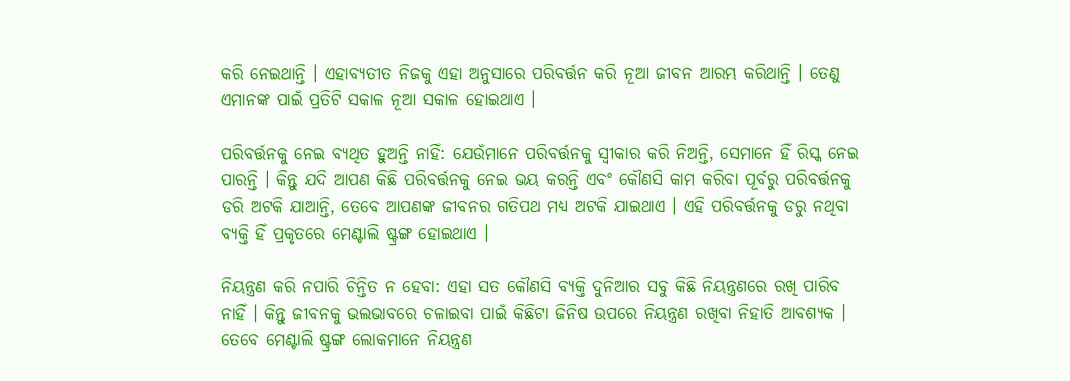କରି ନେଇଥାନ୍ତି । ଏହାବ୍ୟତୀତ ନିଜକୁ ଏହା ଅନୁସାରେ ପରିବର୍ତ୍ତନ କରି ନୂଆ ଜୀବନ ଆରମ୍ଭ କରିଥାନ୍ତି । ତେଣୁ ଏମାନଙ୍କ ପାଇଁ ପ୍ରତିଟି ସକାଳ ନୂଆ ସକାଳ ହୋଇଥାଏ ।

ପରିବର୍ତ୍ତନକୁ ନେଇ ବ୍ୟଥିତ ହୁଅନ୍ତି ନାହିଁ: ଯେଉଁମାନେ ପରିବର୍ତ୍ତନକୁ ସ୍ୱୀକାର କରି ନିଅନ୍ତି, ସେମାନେ ହିଁ ରିସ୍କ ନେଇ ପାରନ୍ତି । କିନ୍ତୁ ଯଦି ଆପଣ କିଛି ପରିବର୍ତ୍ତନକୁ ନେଇ ଭୟ କରନ୍ତି ଏବଂ କୌଣସି କାମ କରିବା ପୂର୍ବରୁ ପରିବର୍ତ୍ତନକୁ ଡରି ଅଟକି ଯାଆନ୍ତି, ତେବେ ଆପଣଙ୍କ ଜୀବନର ଗତିପଥ ମଧ୍ୟ ଅଟକି ଯାଇଥାଏ । ଏହି ପରିବର୍ତ୍ତନକୁ ଡରୁ ନଥିବା ବ୍ୟକ୍ତି ହିଁ ପ୍ରକୃତରେ ମେଣ୍ଟାଲି ଷ୍ଟ୍ରଙ୍ଗ ହୋଇଥାଏ ।

ନିୟନ୍ତ୍ରଣ କରି ନପାରି ଚିନ୍ତିତ ନ ହେବା: ଏହା ସତ କୌଣସି ବ୍ୟକ୍ତି ଦୁନିଆର ସବୁ କିଛି ନିୟନ୍ତ୍ରଣରେ ରଖି ପାରିବ ନାହିଁ । କିନ୍ତୁ ଜୀବନକୁ ଭଲଭାବରେ ଚଳାଇବା ପାଇଁ କିଛିଟା ଜିନିଷ ଉପରେ ନିୟନ୍ତ୍ରଣ ରଖିବା ନିହାତି ଆବଶ୍ୟକ । ତେବେ ମେଣ୍ଟାଲି ଷ୍ଟ୍ରଙ୍ଗ ଲୋକମାନେ ନିୟନ୍ତ୍ରଣ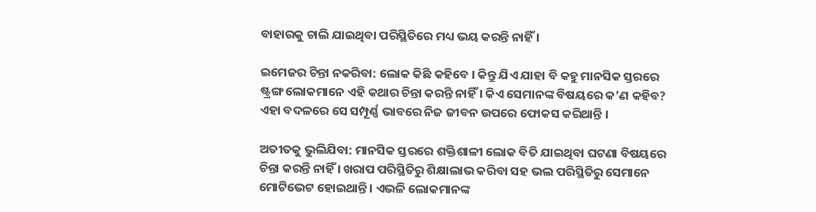ବାହାରକୁ ଚାଲି ଯାଇଥିବା ପରିସ୍ଥିତିରେ ମଧ୍ୟ ଭୟ କରନ୍ତି ନାହିଁ ।

ଇମେଜର ଚିନ୍ତା ନକରିବା: ଲୋକ କିଛି କହିବେ । କିନ୍ତୁ ଯିଏ ଯାହା ବି କହୁ ମାନସିକ ସ୍ତରରେ ଷ୍ଟ୍ରଙ୍ଗ ଲୋକମାନେ ଏହି କଥାର ଚିନ୍ତା କରନ୍ତି ନାହିଁ । କିଏ ସେମାନଙ୍କ ବିଷୟରେ କ’ଣ କହିବ? ଏହା ବଦଳରେ ସେ ସମ୍ପୂର୍ଣ୍ଣ ଭାବରେ ନିଜ ଜୀବନ ଉପରେ ଫୋକସ କରିଥାନ୍ତି ।

ଅତୀତକୁ ଭୁଲିଯିବା: ମାନସିକ ସ୍ତରରେ ଶକ୍ତିଶାଳୀ ଲୋକ ବିତି ଯାଇଥିବା ଘଟଣା ବିଷୟରେ ଚିନ୍ତା କରନ୍ତି ନାହିଁ । ଖରାପ ପରିସ୍ଥିତିରୁ ଶିକ୍ଷାଲାଭ କରିବା ସହ ଭଲ ପରିସ୍ଥିତିରୁ ସେମାନେ ମୋଟିଭେଟ ହୋଇଥାନ୍ତି । ଏଭଳି ଲୋକମାନଙ୍କ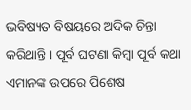ଭବିଷ୍ୟତ ବିଷୟରେ ଅଦିକ ଚିନ୍ତା କରିଥାନ୍ତି । ପୂର୍ବ ଘଟଣା କିମ୍ବା ପୂର୍ବ କଥା ଏମାନଙ୍କ ଉପରେ ପିଶେଷ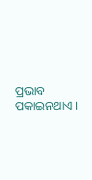ପ୍ରଭାବ ପକାଇନଥାଏ ।